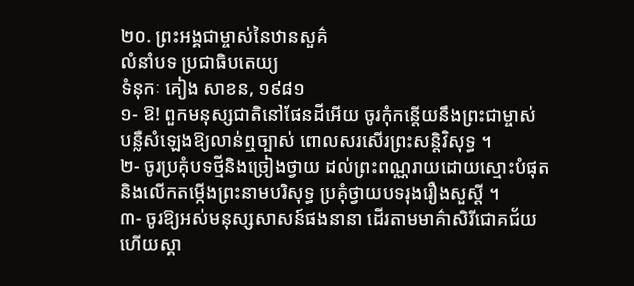២០. ព្រះអង្គជាម្ចាស់នៃឋានសួគ៌
លំនាំបទ ប្រជាធិបតេយ្យ
ទំនុកៈ គៀង សាខន, ១៩៨១
១- ឱ! ពួកមនុស្សជាតិនៅផែនដីអើយ ចូរកុំកន្តើយនឹងព្រះជាម្ចាស់
បន្លឺសំឡេងឱ្យលាន់ឮច្បាស់ ពោលសរសើរព្រះសន្តិវិសុទ្ធ ។
២- ចូរប្រគុំបទថ្មីនិងច្រៀងថ្វាយ ដល់ព្រះពណ្ណរាយដោយស្មោះបំផុត
និងលើកតម្កើងព្រះនាមបរិសុទ្ធ ប្រគុំថ្វាយបទរុងរឿងសួស្តី ។
៣- ចូរឱ្យអស់មនុស្សសាសន៍ផងនានា ដើរតាមមាគ៌ាសិរីជោគជ័យ
ហើយស្គា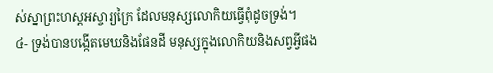ស់ស្នាព្រះហស្តអស្ចារ្យក្រៃ ដែលមនុស្សលោកិយធ្វើពុំដូចទ្រង់។
៤- ទ្រង់បានបង្កើតមេឃនិងផែនដី មនុស្សក្នុងលោកិយនិងសព្វអ្វីផង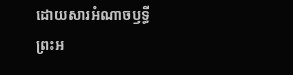ដោយសារអំណាចឫទ្ធីព្រះអ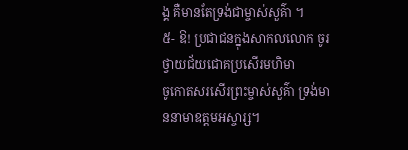ង្គ គឺមានតែទ្រង់ជាម្ចាស់សួគ៌ា ។
៥- ឱ! ប្រជាជនក្នុងសាកលលោក ចូរថ្វាយជ័យជោគប្រសើរមហិមា
ចូកោតសរសើរព្រះម្ចាស់សួគ៌ា ទ្រង់មាននាមាឧត្តមអស្ចារ្ស។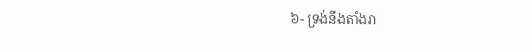៦- ទ្រង់នឹងតាំងរា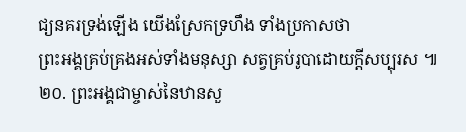ជ្យនគរទ្រង់ឡើង យើងស្រែកទ្រហឹង ទាំងប្រកាសថា
ព្រះអង្គគ្រប់គ្រងអស់ទាំងមនុស្សា សត្វគ្រប់រូបាដោយក្តីសប្បុរស ៕
២០. ព្រះអង្គជាម្ចាស់នៃឋានសួ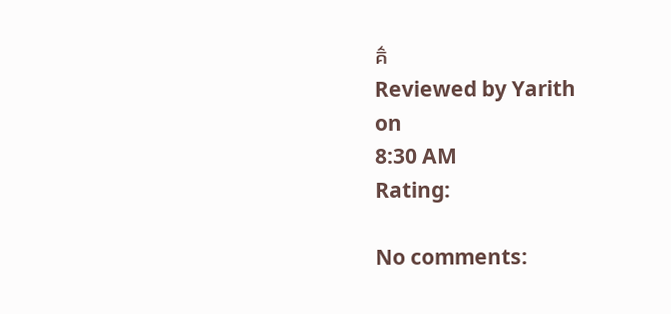គ៌
Reviewed by Yarith
on
8:30 AM
Rating:

No comments: